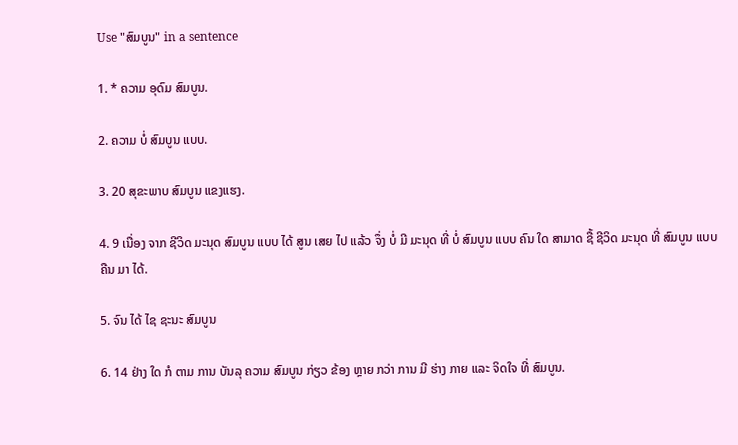Use "ສົມບູນ" in a sentence

1. * ຄວາມ ອຸດົມ ສົມບູນ.

2. ຄວາມ ບໍ່ ສົມບູນ ແບບ.

3. 20 ສຸຂະພາບ ສົມບູນ ແຂງແຮງ.

4. 9 ເນື່ອງ ຈາກ ຊີວິດ ມະນຸດ ສົມບູນ ແບບ ໄດ້ ສູນ ເສຍ ໄປ ແລ້ວ ຈຶ່ງ ບໍ່ ມີ ມະນຸດ ທີ່ ບໍ່ ສົມບູນ ແບບ ຄົນ ໃດ ສາມາດ ຊື້ ຊີວິດ ມະນຸດ ທີ່ ສົມບູນ ແບບ ຄືນ ມາ ໄດ້.

5. ຈົນ ໄດ້ ໄຊ ຊະນະ ສົມບູນ

6. 14 ຢ່າງ ໃດ ກໍ ຕາມ ການ ບັນລຸ ຄວາມ ສົມບູນ ກ່ຽວ ຂ້ອງ ຫຼາຍ ກວ່າ ການ ມີ ຮ່າງ ກາຍ ແລະ ຈິດໃຈ ທີ່ ສົມບູນ.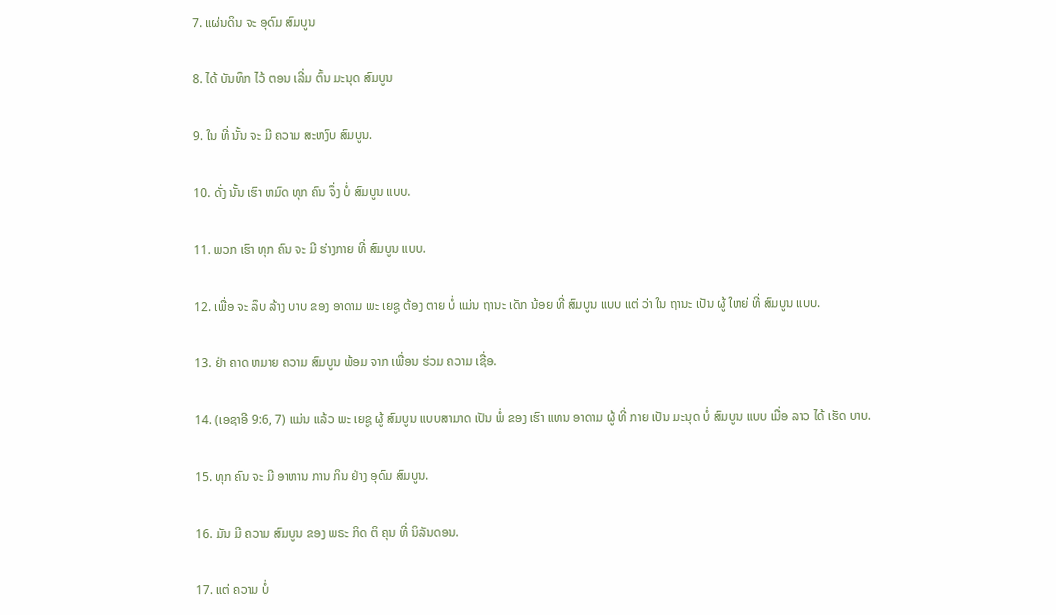7. ແຜ່ນດິນ ຈະ ອຸດົມ ສົມບູນ

8. ໄດ້ ບັນທຶກ ໄວ້ ຕອນ ເລີ່ມ ຕົ້ນ ມະນຸດ ສົມບູນ

9. ໃນ ທີ່ ນັ້ນ ຈະ ມີ ຄວາມ ສະຫງົບ ສົມບູນ.

10. ດັ່ງ ນັ້ນ ເຮົາ ຫມົດ ທຸກ ຄົນ ຈຶ່ງ ບໍ່ ສົມບູນ ແບບ.

11. ພວກ ເຮົາ ທຸກ ຄົນ ຈະ ມີ ຮ່າງກາຍ ທີ່ ສົມບູນ ແບບ.

12. ເພື່ອ ຈະ ລຶບ ລ້າງ ບາບ ຂອງ ອາດາມ ພະ ເຍຊູ ຕ້ອງ ຕາຍ ບໍ່ ແມ່ນ ຖານະ ເດັກ ນ້ອຍ ທີ່ ສົມບູນ ແບບ ແຕ່ ວ່າ ໃນ ຖານະ ເປັນ ຜູ້ ໃຫຍ່ ທີ່ ສົມບູນ ແບບ.

13. ຢ່າ ຄາດ ຫມາຍ ຄວາມ ສົມບູນ ພ້ອມ ຈາກ ເພື່ອນ ຮ່ວມ ຄວາມ ເຊື່ອ.

14. (ເອຊາອີ 9:6, 7) ແມ່ນ ແລ້ວ ພະ ເຍຊູ ຜູ້ ສົມບູນ ແບບສາມາດ ເປັນ ພໍ່ ຂອງ ເຮົາ ແທນ ອາດາມ ຜູ້ ທີ່ ກາຍ ເປັນ ມະນຸດ ບໍ່ ສົມບູນ ແບບ ເມື່ອ ລາວ ໄດ້ ເຮັດ ບາບ.

15. ທຸກ ຄົນ ຈະ ມີ ອາຫານ ການ ກິນ ຢ່າງ ອຸດົມ ສົມບູນ.

16. ມັນ ມີ ຄວາມ ສົມບູນ ຂອງ ພຣະ ກິດ ຕິ ຄຸນ ທີ່ ນິລັນດອນ.

17. ແຕ່ ຄວາມ ບໍ່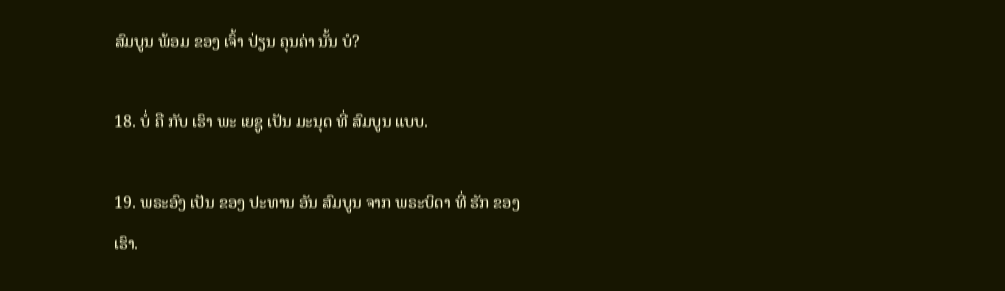ສົມບູນ ພ້ອມ ຂອງ ເຈົ້າ ປ່ຽນ ຄຸນຄ່າ ນັ້ນ ບໍ?

18. ບໍ່ ຄື ກັບ ເຮົາ ພະ ເຍຊູ ເປັນ ມະນຸດ ທີ່ ສົມບູນ ແບບ.

19. ພຣະອົງ ເປັນ ຂອງ ປະທານ ອັນ ສົມບູນ ຈາກ ພຣະບິດາ ທີ່ ຮັກ ຂອງ ເຮົາ.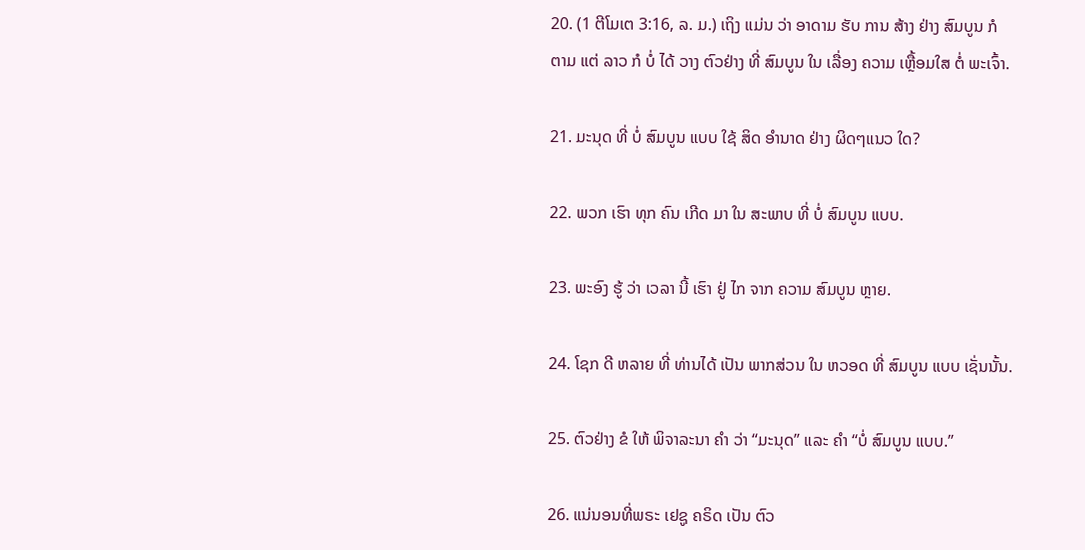20. (1 ຕີໂມເຕ 3:16, ລ. ມ.) ເຖິງ ແມ່ນ ວ່າ ອາດາມ ຮັບ ການ ສ້າງ ຢ່າງ ສົມບູນ ກໍ ຕາມ ແຕ່ ລາວ ກໍ ບໍ່ ໄດ້ ວາງ ຕົວຢ່າງ ທີ່ ສົມບູນ ໃນ ເລື່ອງ ຄວາມ ເຫຼື້ອມໃສ ຕໍ່ ພະເຈົ້າ.

21. ມະນຸດ ທີ່ ບໍ່ ສົມບູນ ແບບ ໃຊ້ ສິດ ອໍານາດ ຢ່າງ ຜິດໆແນວ ໃດ?

22. ພວກ ເຮົາ ທຸກ ຄົນ ເກີດ ມາ ໃນ ສະພາບ ທີ່ ບໍ່ ສົມບູນ ແບບ.

23. ພະອົງ ຮູ້ ວ່າ ເວລາ ນີ້ ເຮົາ ຢູ່ ໄກ ຈາກ ຄວາມ ສົມບູນ ຫຼາຍ.

24. ໂຊກ ດີ ຫລາຍ ທີ່ ທ່ານໄດ້ ເປັນ ພາກສ່ວນ ໃນ ຫວອດ ທີ່ ສົມບູນ ແບບ ເຊັ່ນນັ້ນ.

25. ຕົວຢ່າງ ຂໍ ໃຫ້ ພິຈາລະນາ ຄໍາ ວ່າ “ມະນຸດ” ແລະ ຄໍາ “ບໍ່ ສົມບູນ ແບບ.”

26. ແນ່ນອນທີ່ພຣະ ເຢຊູ ຄຣິດ ເປັນ ຕົວ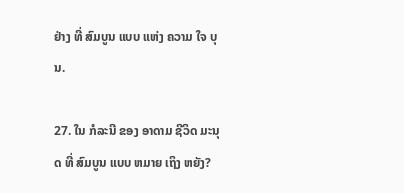ຢ່າງ ທີ່ ສົມບູນ ແບບ ແຫ່ງ ຄວາມ ໃຈ ບຸນ.

27. ໃນ ກໍລະນີ ຂອງ ອາດາມ ຊີວິດ ມະນຸດ ທີ່ ສົມບູນ ແບບ ຫມາຍ ເຖິງ ຫຍັງ?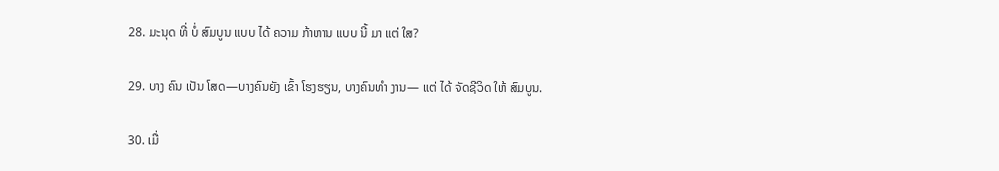28. ມະນຸດ ທີ່ ບໍ່ ສົມບູນ ແບບ ໄດ້ ຄວາມ ກ້າຫານ ແບບ ນີ້ ມາ ແຕ່ ໃສ?

29. ບາງ ຄົນ ເປັນ ໂສດ—ບາງຄົນຍັງ ເຂົ້າ ໂຮງຮຽນ, ບາງຄົນທໍາ ງານ— ແຕ່ ໄດ້ ຈັດຊີວິດ ໃຫ້ ສົມບູນ.

30. ເມື່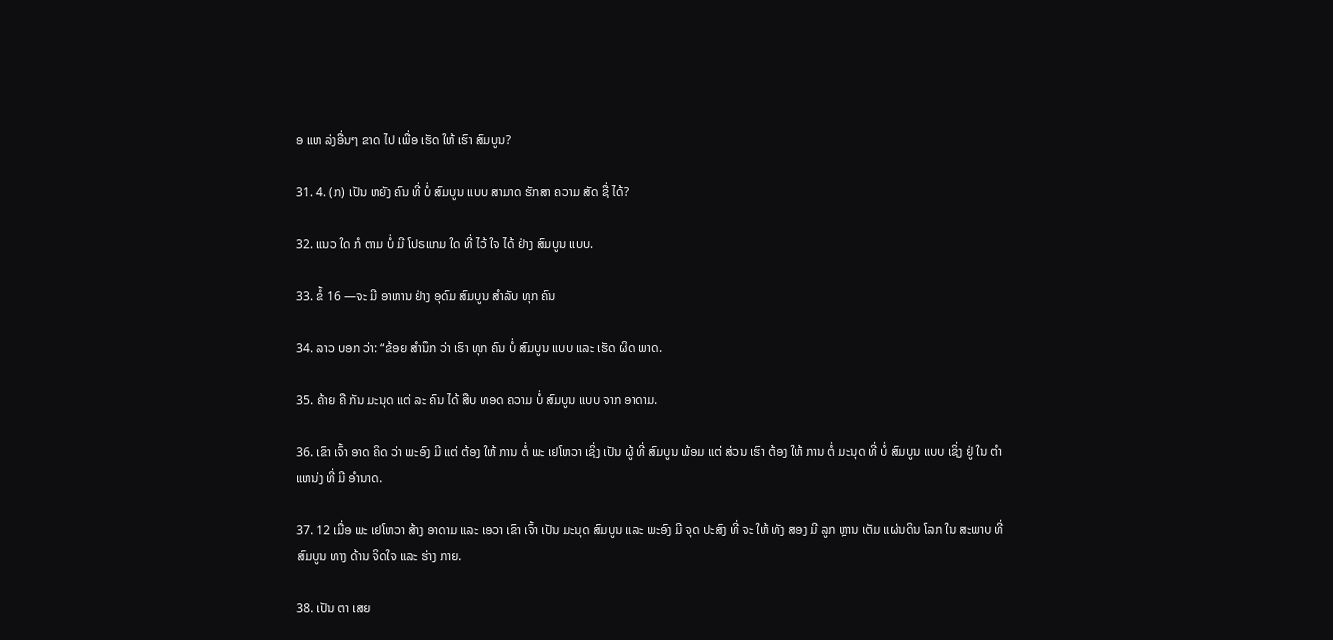ອ ແຫ ລ່ງອື່ນໆ ຂາດ ໄປ ເພື່ອ ເຮັດ ໃຫ້ ເຮົາ ສົມບູນ?

31. 4. (ກ) ເປັນ ຫຍັງ ຄົນ ທີ່ ບໍ່ ສົມບູນ ແບບ ສາມາດ ຮັກສາ ຄວາມ ສັດ ຊື່ ໄດ້?

32. ແນວ ໃດ ກໍ ຕາມ ບໍ່ ມີ ໂປຣແກມ ໃດ ທີ່ ໄວ້ ໃຈ ໄດ້ ຢ່າງ ສົມບູນ ແບບ.

33. ຂໍ້ 16 —ຈະ ມີ ອາຫານ ຢ່າງ ອຸດົມ ສົມບູນ ສໍາລັບ ທຸກ ຄົນ

34. ລາວ ບອກ ວ່າ: “ຂ້ອຍ ສໍານຶກ ວ່າ ເຮົາ ທຸກ ຄົນ ບໍ່ ສົມບູນ ແບບ ແລະ ເຮັດ ຜິດ ພາດ.

35. ຄ້າຍ ຄື ກັນ ມະນຸດ ແຕ່ ລະ ຄົນ ໄດ້ ສືບ ທອດ ຄວາມ ບໍ່ ສົມບູນ ແບບ ຈາກ ອາດາມ.

36. ເຂົາ ເຈົ້າ ອາດ ຄິດ ວ່າ ພະອົງ ມີ ແຕ່ ຕ້ອງ ໃຫ້ ການ ຕໍ່ ພະ ເຢໂຫວາ ເຊິ່ງ ເປັນ ຜູ້ ທີ່ ສົມບູນ ພ້ອມ ແຕ່ ສ່ວນ ເຮົາ ຕ້ອງ ໃຫ້ ການ ຕໍ່ ມະນຸດ ທີ່ ບໍ່ ສົມບູນ ແບບ ເຊິ່ງ ຢູ່ ໃນ ຕໍາແຫນ່ງ ທີ່ ມີ ອໍານາດ.

37. 12 ເມື່ອ ພະ ເຢໂຫວາ ສ້າງ ອາດາມ ແລະ ເອວາ ເຂົາ ເຈົ້າ ເປັນ ມະນຸດ ສົມບູນ ແລະ ພະອົງ ມີ ຈຸດ ປະສົງ ທີ່ ຈະ ໃຫ້ ທັງ ສອງ ມີ ລູກ ຫຼານ ເຕັມ ແຜ່ນດິນ ໂລກ ໃນ ສະພາບ ທີ່ ສົມບູນ ທາງ ດ້ານ ຈິດໃຈ ແລະ ຮ່າງ ກາຍ.

38. ເປັນ ຕາ ເສຍ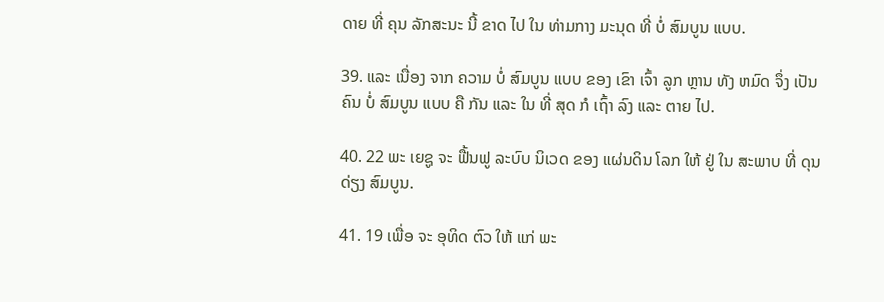ດາຍ ທີ່ ຄຸນ ລັກສະນະ ນີ້ ຂາດ ໄປ ໃນ ທ່າມກາງ ມະນຸດ ທີ່ ບໍ່ ສົມບູນ ແບບ.

39. ແລະ ເນື່ອງ ຈາກ ຄວາມ ບໍ່ ສົມບູນ ແບບ ຂອງ ເຂົາ ເຈົ້າ ລູກ ຫຼານ ທັງ ຫມົດ ຈຶ່ງ ເປັນ ຄົນ ບໍ່ ສົມບູນ ແບບ ຄື ກັນ ແລະ ໃນ ທີ່ ສຸດ ກໍ ເຖົ້າ ລົງ ແລະ ຕາຍ ໄປ.

40. 22 ພະ ເຍຊູ ຈະ ຟື້ນຟູ ລະບົບ ນິເວດ ຂອງ ແຜ່ນດິນ ໂລກ ໃຫ້ ຢູ່ ໃນ ສະພາບ ທີ່ ດຸນດ່ຽງ ສົມບູນ.

41. 19 ເພື່ອ ຈະ ອຸທິດ ຕົວ ໃຫ້ ແກ່ ພະ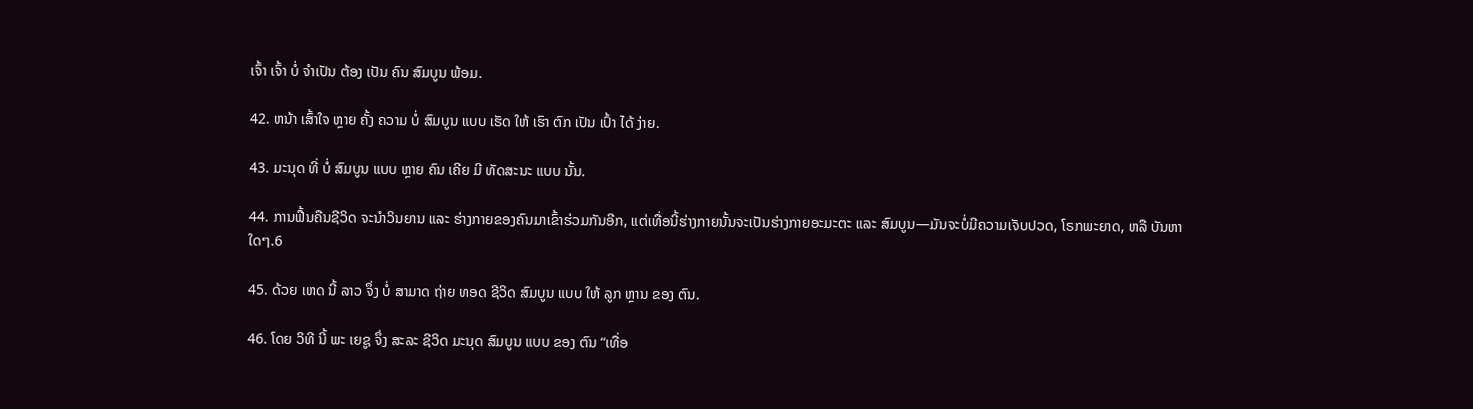ເຈົ້າ ເຈົ້າ ບໍ່ ຈໍາເປັນ ຕ້ອງ ເປັນ ຄົນ ສົມບູນ ພ້ອມ.

42. ຫນ້າ ເສົ້າໃຈ ຫຼາຍ ຄັ້ງ ຄວາມ ບໍ່ ສົມບູນ ແບບ ເຮັດ ໃຫ້ ເຮົາ ຕົກ ເປັນ ເປົ້າ ໄດ້ ງ່າຍ.

43. ມະນຸດ ທີ່ ບໍ່ ສົມບູນ ແບບ ຫຼາຍ ຄົນ ເຄີຍ ມີ ທັດສະນະ ແບບ ນັ້ນ.

44. ການຟື້ນຄືນຊີວິດ ຈະນໍາວິນຍານ ແລະ ຮ່າງກາຍຂອງຄົນມາເຂົ້າຮ່ວມກັນອີກ, ແຕ່ເທື່ອນີ້ຮ່າງກາຍນັ້ນຈະເປັນຮ່າງກາຍອະມະຕະ ແລະ ສົມບູນ—ມັນຈະບໍ່ມີຄວາມເຈັບປວດ, ໂຣກພະຍາດ, ຫລື ບັນຫາໃດໆ.6

45. ດ້ວຍ ເຫດ ນີ້ ລາວ ຈຶ່ງ ບໍ່ ສາມາດ ຖ່າຍ ທອດ ຊີວິດ ສົມບູນ ແບບ ໃຫ້ ລູກ ຫຼານ ຂອງ ຕົນ.

46. ໂດຍ ວິທີ ນີ້ ພະ ເຍຊູ ຈຶ່ງ ສະລະ ຊີວິດ ມະນຸດ ສົມບູນ ແບບ ຂອງ ຕົນ “ເທື່ອ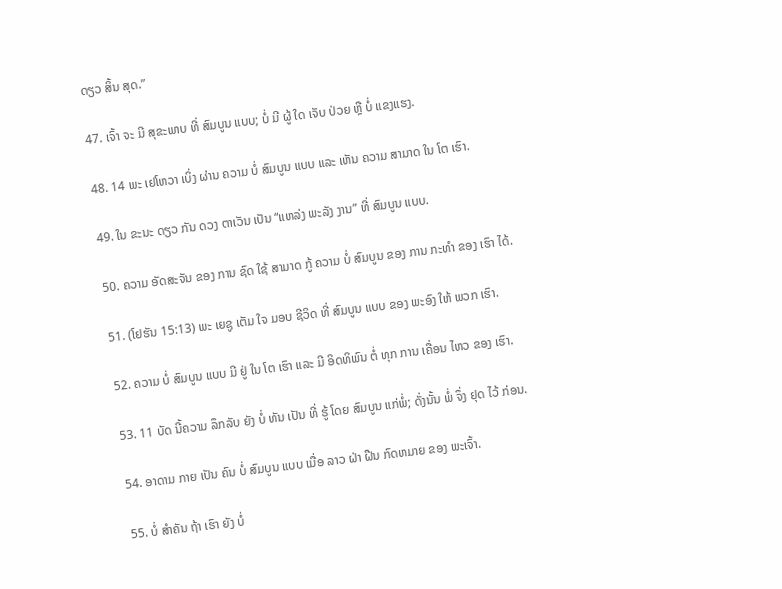ດຽວ ສິ້ນ ສຸດ.”

47. ເຈົ້າ ຈະ ມີ ສຸຂະພາບ ທີ່ ສົມບູນ ແບບ; ບໍ່ ມີ ຜູ້ ໃດ ເຈັບ ປ່ວຍ ຫຼື ບໍ່ ແຂງແຮງ.

48. 14 ພະ ເຢໂຫວາ ເບິ່ງ ຜ່ານ ຄວາມ ບໍ່ ສົມບູນ ແບບ ແລະ ເຫັນ ຄວາມ ສາມາດ ໃນ ໂຕ ເຮົາ.

49. ໃນ ຂະນະ ດຽວ ກັນ ດວງ ຕາເວັນ ເປັນ “ແຫລ່ງ ພະລັງ ງານ” ທີ່ ສົມບູນ ແບບ.

50. ຄວາມ ອັດສະຈັນ ຂອງ ການ ຊົດ ໃຊ້ ສາມາດ ກູ້ ຄວາມ ບໍ່ ສົມບູນ ຂອງ ການ ກະທໍາ ຂອງ ເຮົາ ໄດ້.

51. (ໂຢຮັນ 15:13) ພະ ເຍຊູ ເຕັມ ໃຈ ມອບ ຊີວິດ ທີ່ ສົມບູນ ແບບ ຂອງ ພະອົງ ໃຫ້ ພວກ ເຮົາ.

52. ຄວາມ ບໍ່ ສົມບູນ ແບບ ມີ ຢູ່ ໃນ ໂຕ ເຮົາ ແລະ ມີ ອິດທິພົນ ຕໍ່ ທຸກ ການ ເຄື່ອນ ໄຫວ ຂອງ ເຮົາ.

53. 11 ບັດ ນີ້ຄວາມ ລຶກລັບ ຍັງ ບໍ່ ທັນ ເປັນ ທີ່ ຮູ້ ໂດຍ ສົມບູນ ແກ່ພໍ່; ດັ່ງນັ້ນ ພໍ່ ຈຶ່ງ ຢຸດ ໄວ້ ກ່ອນ.

54. ອາດາມ ກາຍ ເປັນ ຄົນ ບໍ່ ສົມບູນ ແບບ ເມື່ອ ລາວ ຝ່າ ຝືນ ກົດຫມາຍ ຂອງ ພະເຈົ້າ.

55. ບໍ່ ສໍາຄັນ ຖ້າ ເຮົາ ຍັງ ບໍ່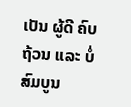ເປັນ ຜູ້ດີ ຄົບ ຖ້ວນ ແລະ ບໍ່ ສົມບູນ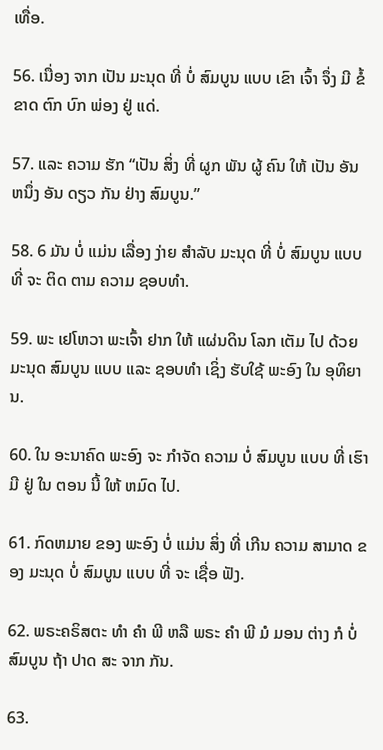ເທື່ອ.

56. ເນື່ອງ ຈາກ ເປັນ ມະນຸດ ທີ່ ບໍ່ ສົມບູນ ແບບ ເຂົາ ເຈົ້າ ຈຶ່ງ ມີ ຂໍ້ ຂາດ ຕົກ ບົກ ພ່ອງ ຢູ່ ແດ່.

57. ແລະ ຄວາມ ຮັກ “ເປັນ ສິ່ງ ທີ່ ຜູກ ພັນ ຜູ້ ຄົນ ໃຫ້ ເປັນ ອັນ ຫນຶ່ງ ອັນ ດຽວ ກັນ ຢ່າງ ສົມບູນ.”

58. 6 ມັນ ບໍ່ ແມ່ນ ເລື່ອງ ງ່າຍ ສໍາລັບ ມະນຸດ ທີ່ ບໍ່ ສົມບູນ ແບບ ທີ່ ຈະ ຕິດ ຕາມ ຄວາມ ຊອບທໍາ.

59. ພະ ເຢໂຫວາ ພະເຈົ້າ ຢາກ ໃຫ້ ແຜ່ນດິນ ໂລກ ເຕັມ ໄປ ດ້ວຍ ມະນຸດ ສົມບູນ ແບບ ແລະ ຊອບທໍາ ເຊິ່ງ ຮັບໃຊ້ ພະອົງ ໃນ ອຸທິຍານ.

60. ໃນ ອະນາຄົດ ພະອົງ ຈະ ກໍາຈັດ ຄວາມ ບໍ່ ສົມບູນ ແບບ ທີ່ ເຮົາ ມີ ຢູ່ ໃນ ຕອນ ນີ້ ໃຫ້ ຫມົດ ໄປ.

61. ກົດຫມາຍ ຂອງ ພະອົງ ບໍ່ ແມ່ນ ສິ່ງ ທີ່ ເກີນ ຄວາມ ສາມາດ ຂອງ ມະນຸດ ບໍ່ ສົມບູນ ແບບ ທີ່ ຈະ ເຊື່ອ ຟັງ.

62. ພຣະຄຣິສຕະ ທໍາ ຄໍາ ພີ ຫລື ພຣະ ຄໍາ ພີ ມໍ ມອນ ຕ່າງ ກໍ ບໍ່ ສົມບູນ ຖ້າ ປາດ ສະ ຈາກ ກັນ.

63.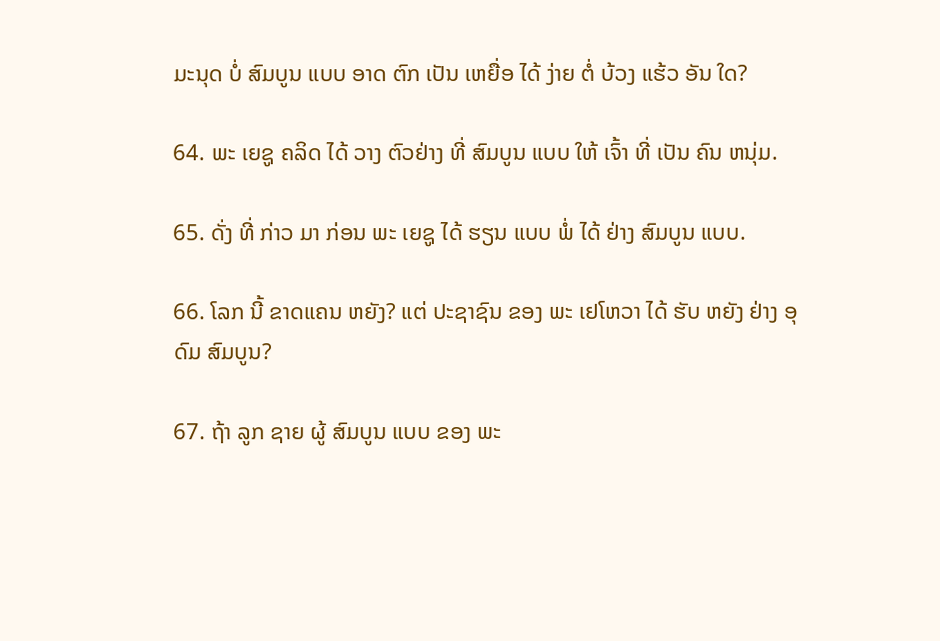ມະນຸດ ບໍ່ ສົມບູນ ແບບ ອາດ ຕົກ ເປັນ ເຫຍື່ອ ໄດ້ ງ່າຍ ຕໍ່ ບ້ວງ ແຮ້ວ ອັນ ໃດ?

64. ພະ ເຍຊູ ຄລິດ ໄດ້ ວາງ ຕົວຢ່າງ ທີ່ ສົມບູນ ແບບ ໃຫ້ ເຈົ້າ ທີ່ ເປັນ ຄົນ ຫນຸ່ມ.

65. ດັ່ງ ທີ່ ກ່າວ ມາ ກ່ອນ ພະ ເຍຊູ ໄດ້ ຮຽນ ແບບ ພໍ່ ໄດ້ ຢ່າງ ສົມບູນ ແບບ.

66. ໂລກ ນີ້ ຂາດແຄນ ຫຍັງ? ແຕ່ ປະຊາຊົນ ຂອງ ພະ ເຢໂຫວາ ໄດ້ ຮັບ ຫຍັງ ຢ່າງ ອຸດົມ ສົມບູນ?

67. ຖ້າ ລູກ ຊາຍ ຜູ້ ສົມບູນ ແບບ ຂອງ ພະ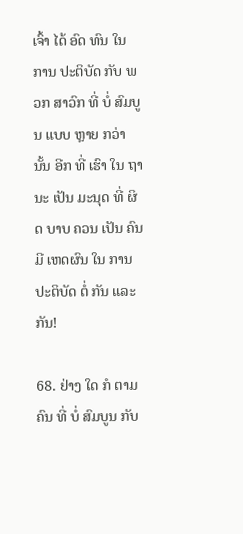ເຈົ້າ ໄດ້ ອົດ ທົນ ໃນ ການ ປະຕິບັດ ກັບ ພວກ ສາວົກ ທີ່ ບໍ່ ສົມບູນ ແບບ ຫຼາຍ ກວ່າ ນັ້ນ ອີກ ທີ່ ເຮົາ ໃນ ຖານະ ເປັນ ມະນຸດ ທີ່ ຜິດ ບາບ ຄວນ ເປັນ ຄົນ ມີ ເຫດຜົນ ໃນ ການ ປະຕິບັດ ຕໍ່ ກັນ ແລະ ກັນ!

68. ຢ່າງ ໃດ ກໍ ຕາມ ຄົນ ທີ່ ບໍ່ ສົມບູນ ກັບ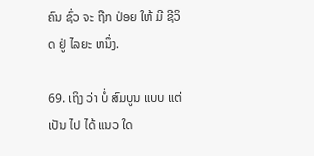ຄົນ ຊົ່ວ ຈະ ຖືກ ປ່ອຍ ໃຫ້ ມີ ຊີວິດ ຢູ່ ໄລຍະ ຫນຶ່ງ.

69. ເຖິງ ວ່າ ບໍ່ ສົມບູນ ແບບ ແຕ່ ເປັນ ໄປ ໄດ້ ແນວ ໃດ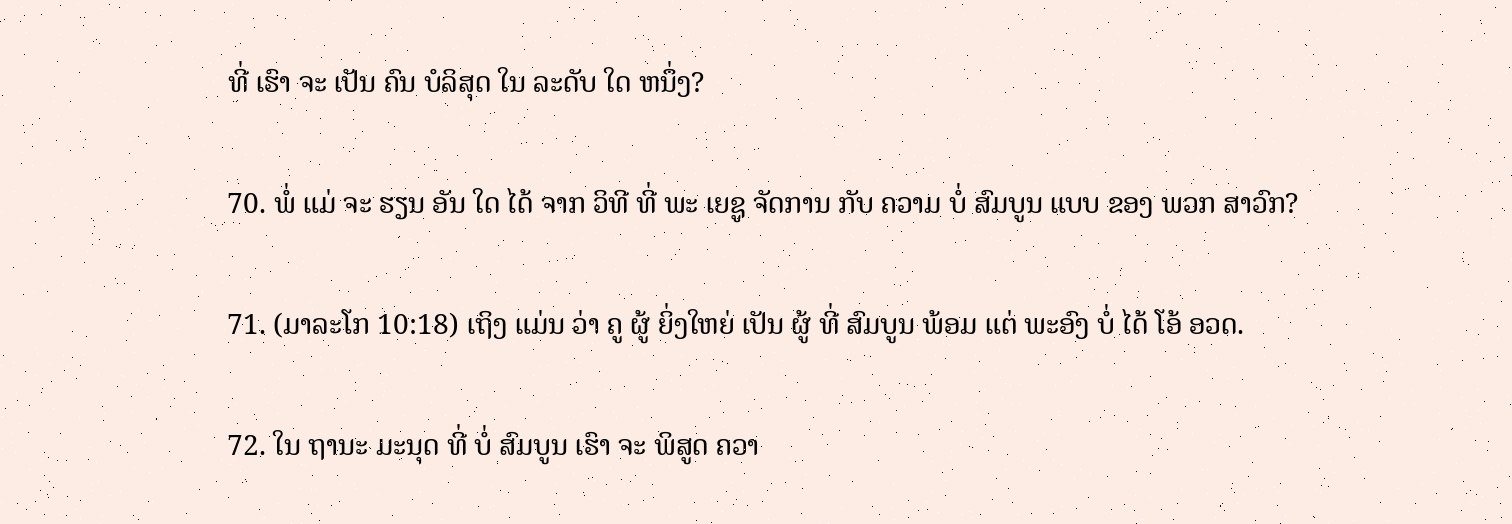ທີ່ ເຮົາ ຈະ ເປັນ ຄົນ ບໍລິສຸດ ໃນ ລະດັບ ໃດ ຫນຶ່ງ?

70. ພໍ່ ແມ່ ຈະ ຮຽນ ອັນ ໃດ ໄດ້ ຈາກ ວິທີ ທີ່ ພະ ເຍຊູ ຈັດການ ກັບ ຄວາມ ບໍ່ ສົມບູນ ແບບ ຂອງ ພວກ ສາວົກ?

71. (ມາລະໂກ 10:18) ເຖິງ ແມ່ນ ວ່າ ຄູ ຜູ້ ຍິ່ງໃຫຍ່ ເປັນ ຜູ້ ທີ່ ສົມບູນ ພ້ອມ ແຕ່ ພະອົງ ບໍ່ ໄດ້ ໂອ້ ອວດ.

72. ໃນ ຖານະ ມະນຸດ ທີ່ ບໍ່ ສົມບູນ ເຮົາ ຈະ ພິສູດ ຄວາ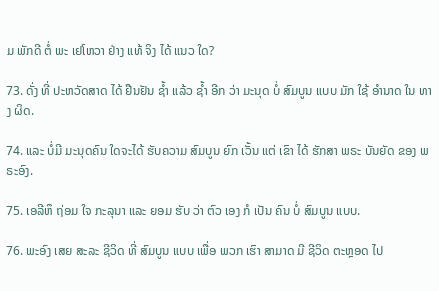ມ ພັກດີ ຕໍ່ ພະ ເຢໂຫວາ ຢ່າງ ແທ້ ຈິງ ໄດ້ ແນວ ໃດ?

73. ດັ່ງ ທີ່ ປະຫວັດສາດ ໄດ້ ຢືນຢັນ ຊໍ້າ ແລ້ວ ຊໍ້າ ອີກ ວ່າ ມະນຸດ ບໍ່ ສົມບູນ ແບບ ມັກ ໃຊ້ ອໍານາດ ໃນ ທາງ ຜິດ.

74. ແລະ ບໍ່ມີ ມະນຸດຄົນ ໃດຈະໄດ້ ຮັບຄວາມ ສົມບູນ ຍົກ ເວັ້ນ ແຕ່ ເຂົາ ໄດ້ ຮັກສາ ພຣະ ບັນຍັດ ຂອງ ພຣະອົງ.

75. ເອລີຫຶ ຖ່ອມ ໃຈ ກະລຸນາ ແລະ ຍອມ ຮັບ ວ່າ ຕົວ ເອງ ກໍ ເປັນ ຄົນ ບໍ່ ສົມບູນ ແບບ.

76. ພະອົງ ເສຍ ສະລະ ຊີວິດ ທີ່ ສົມບູນ ແບບ ເພື່ອ ພວກ ເຮົາ ສາມາດ ມີ ຊີວິດ ຕະຫຼອດ ໄປ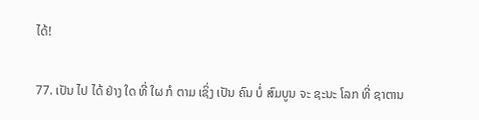ໄດ້!

77. ເປັນ ໄປ ໄດ້ ຢ່າງ ໃດ ທີ່ ໃຜ ກໍ ຕາມ ເຊິ່ງ ເປັນ ຄົນ ບໍ່ ສົມບູນ ຈະ ຊະນະ ໂລກ ທີ່ ຊາຕານ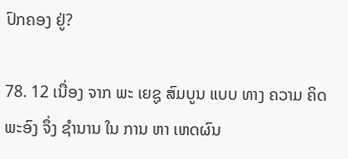ປົກຄອງ ຢູ່?

78. 12 ເນື່ອງ ຈາກ ພະ ເຍຊູ ສົມບູນ ແບບ ທາງ ຄວາມ ຄິດ ພະອົງ ຈຶ່ງ ຊໍານານ ໃນ ການ ຫາ ເຫດຜົນ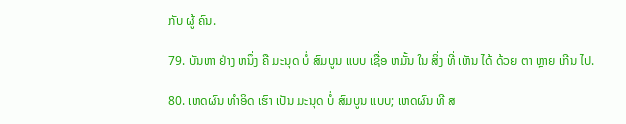ກັບ ຜູ້ ຄົນ.

79. ບັນຫາ ຢ່າງ ຫນຶ່ງ ຄື ມະນຸດ ບໍ່ ສົມບູນ ແບບ ເຊື່ອ ຫມັ້ນ ໃນ ສິ່ງ ທີ່ ເຫັນ ໄດ້ ດ້ວຍ ຕາ ຫຼາຍ ເກີນ ໄປ.

80. ເຫດຜົນ ທໍາອິດ ເຮົາ ເປັນ ມະນຸດ ບໍ່ ສົມບູນ ແບບ; ເຫດຜົນ ທີ ສ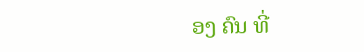ອງ ຄົນ ທີ່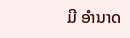ມີ ອໍານາດ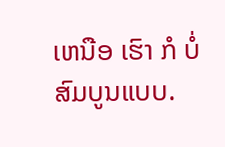ເຫນືອ ເຮົາ ກໍ ບໍ່ ສົມບູນແບບ.